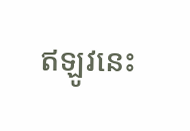ឥឡូវនេះ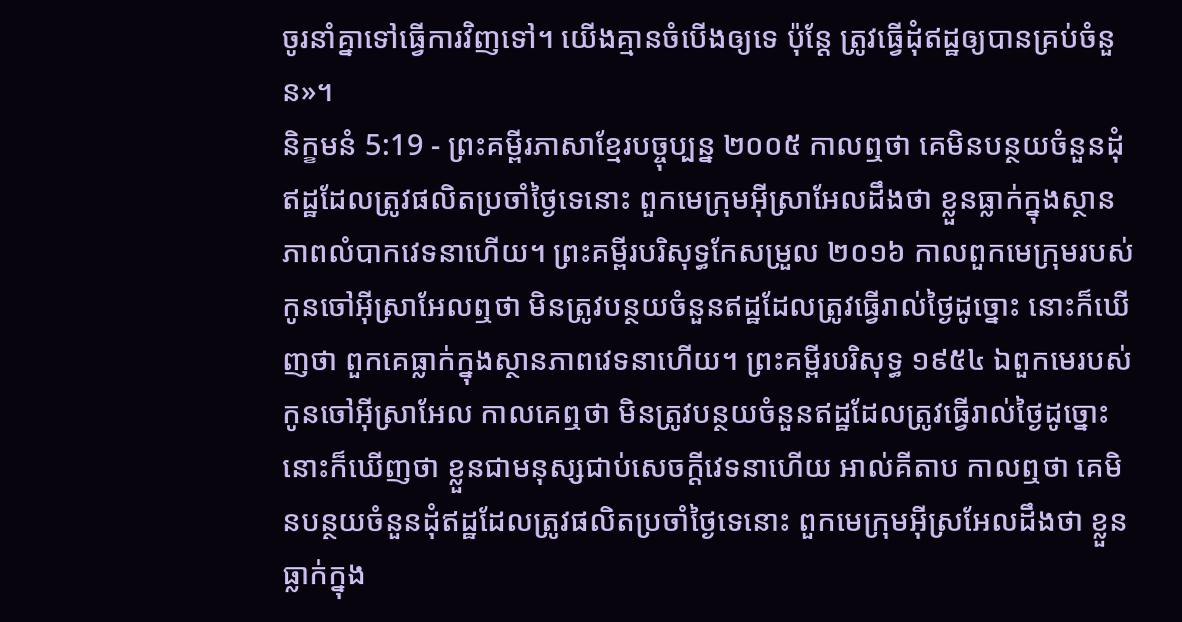ចូរនាំគ្នាទៅធ្វើការវិញទៅ។ យើងគ្មានចំបើងឲ្យទេ ប៉ុន្តែ ត្រូវធ្វើដុំឥដ្ឋឲ្យបានគ្រប់ចំនួន»។
និក្ខមនំ 5:19 - ព្រះគម្ពីរភាសាខ្មែរបច្ចុប្បន្ន ២០០៥ កាលឮថា គេមិនបន្ថយចំនួនដុំឥដ្ឋដែលត្រូវផលិតប្រចាំថ្ងៃទេនោះ ពួកមេក្រុមអ៊ីស្រាអែលដឹងថា ខ្លួនធ្លាក់ក្នុងស្ថានភាពលំបាកវេទនាហើយ។ ព្រះគម្ពីរបរិសុទ្ធកែសម្រួល ២០១៦ កាលពួកមេក្រុមរបស់កូនចៅអ៊ីស្រាអែលឮថា មិនត្រូវបន្ថយចំនួនឥដ្ឋដែលត្រូវធ្វើរាល់ថ្ងៃដូច្នោះ នោះក៏ឃើញថា ពួកគេធ្លាក់ក្នុងស្ថានភាពវេទនាហើយ។ ព្រះគម្ពីរបរិសុទ្ធ ១៩៥៤ ឯពួកមេរបស់កូនចៅអ៊ីស្រាអែល កាលគេឮថា មិនត្រូវបន្ថយចំនួនឥដ្ឋដែលត្រូវធ្វើរាល់ថ្ងៃដូច្នោះ នោះក៏ឃើញថា ខ្លួនជាមនុស្សជាប់សេចក្ដីវេទនាហើយ អាល់គីតាប កាលឮថា គេមិនបន្ថយចំនួនដុំឥដ្ឋដែលត្រូវផលិតប្រចាំថ្ងៃទេនោះ ពួកមេក្រុមអ៊ីស្រអែលដឹងថា ខ្លួនធ្លាក់ក្នុង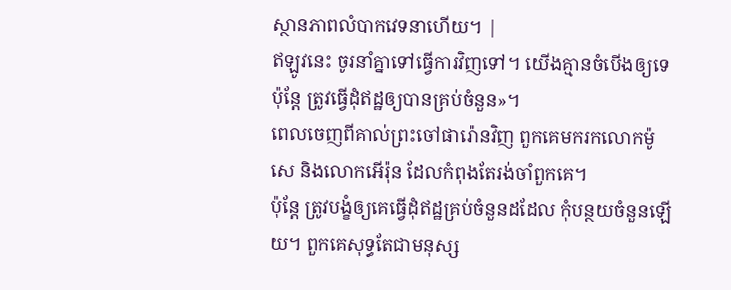ស្ថានភាពលំបាកវេទនាហើយ។ |
ឥឡូវនេះ ចូរនាំគ្នាទៅធ្វើការវិញទៅ។ យើងគ្មានចំបើងឲ្យទេ ប៉ុន្តែ ត្រូវធ្វើដុំឥដ្ឋឲ្យបានគ្រប់ចំនួន»។
ពេលចេញពីគាល់ព្រះចៅផារ៉ោនវិញ ពួកគេមករកលោកម៉ូសេ និងលោកអើរ៉ុន ដែលកំពុងតែរង់ចាំពួកគេ។
ប៉ុន្តែ ត្រូវបង្ខំឲ្យគេធ្វើដុំឥដ្ឋគ្រប់ចំនួនដដែល កុំបន្ថយចំនួនឡើយ។ ពួកគេសុទ្ធតែជាមនុស្ស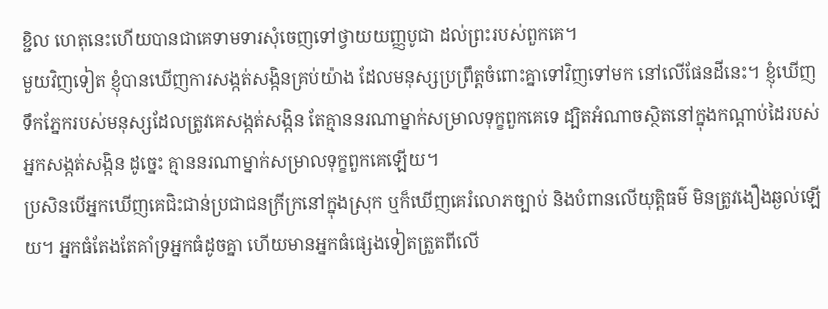ខ្ជិល ហេតុនេះហើយបានជាគេទាមទារសុំចេញទៅថ្វាយយញ្ញបូជា ដល់ព្រះរបស់ពួកគេ។
មួយវិញទៀត ខ្ញុំបានឃើញការសង្កត់សង្កិនគ្រប់យ៉ាង ដែលមនុស្សប្រព្រឹត្តចំពោះគ្នាទៅវិញទៅមក នៅលើផែនដីនេះ។ ខ្ញុំឃើញទឹកភ្នែករបស់មនុស្សដែលត្រូវគេសង្កត់សង្កិន តែគ្មាននរណាម្នាក់សម្រាលទុក្ខពួកគេទេ ដ្បិតអំណាចស្ថិតនៅក្នុងកណ្ដាប់ដៃរបស់អ្នកសង្កត់សង្កិន ដូច្នេះ គ្មាននរណាម្នាក់សម្រាលទុក្ខពួកគេឡើយ។
ប្រសិនបើអ្នកឃើញគេជិះជាន់ប្រជាជនក្រីក្រនៅក្នុងស្រុក ឬក៏ឃើញគេរំលោភច្បាប់ និងបំពានលើយុត្តិធម៌ មិនត្រូវងឿងឆ្ងល់ឡើយ។ អ្នកធំតែងតែគាំទ្រអ្នកធំដូចគ្នា ហើយមានអ្នកធំផ្សេងទៀតត្រួតពីលើ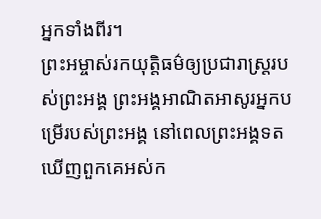អ្នកទាំងពីរ។
ព្រះអម្ចាស់រកយុត្តិធម៌ឲ្យប្រជារាស្ត្ររបស់ព្រះអង្គ ព្រះអង្គអាណិតអាសូរអ្នកបម្រើរបស់ព្រះអង្គ នៅពេលព្រះអង្គទតឃើញពួកគេអស់ក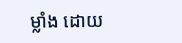ម្លាំង ដោយ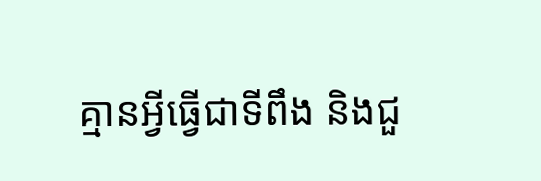គ្មានអ្វីធ្វើជាទីពឹង និងជួ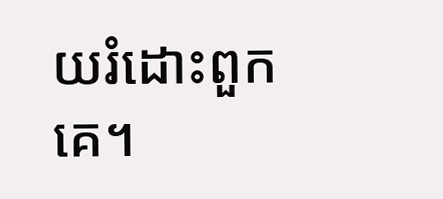យរំដោះពួកគេ។